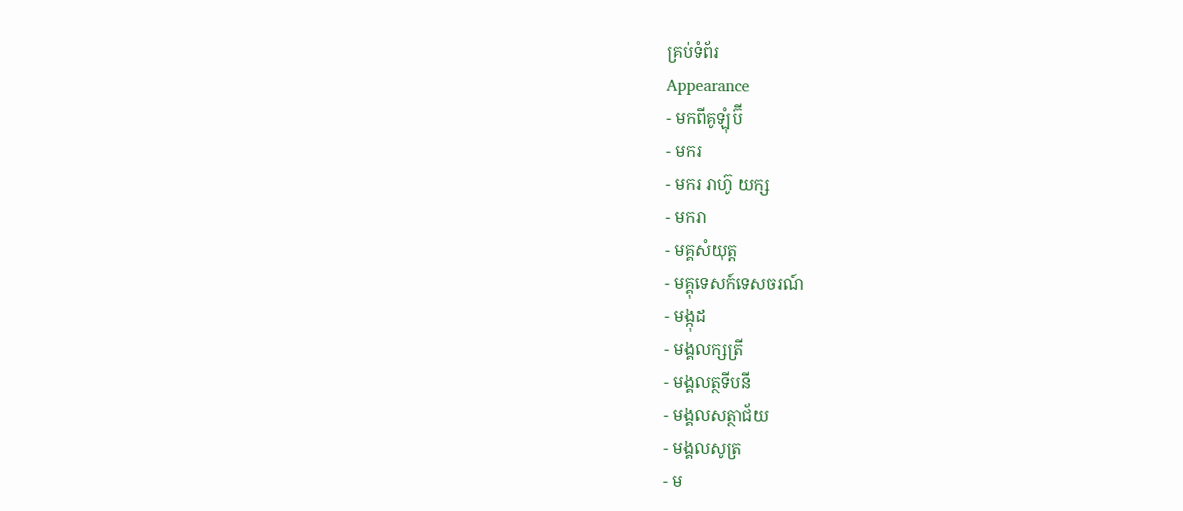គ្រប់ទំព័រ
Appearance
- មកពីគូឡុំប៊ី
- មករ
- មករ រាហ៊ូ យក្ស
- មករា
- មគ្គសំយុត្ត
- មគ្គុទេសក៍ទេសចរណ៍
- មង្កុដ
- មង្គលក្សត្រី
- មង្គលត្ថទីបនី
- មង្គលសត្ថាជ័យ
- មង្គលសូត្រ
- ម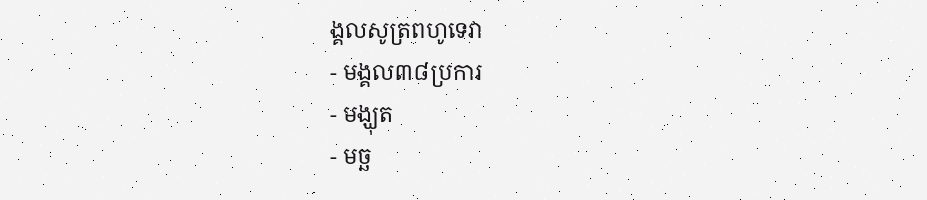ង្គលសូត្រពហូទេវា
- មង្គល៣៨ប្រការ
- មង្ឃុត
- មច្ឆ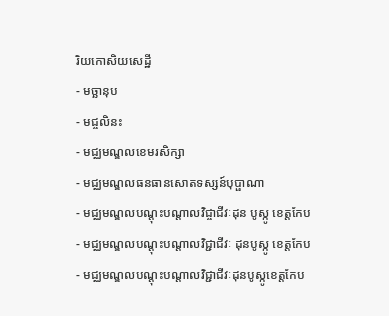រិយកោសិយសេដ្ឋី
- មច្ឆានុប
- មជ្ចលិនះ
- មជ្ឈមណ្ឌលខេមរសិក្សា
- មជ្ឈមណ្ឌលធនធានសោតទស្សន៍បុប្ផាណា
- មជ្ឈមណ្ឌលបណ្ដុះបណ្ដាលវិជ្ចាជីវៈដុន បូស្កូ ខេត្តកែប
- មជ្ឈមណ្ឌលបណ្ដុះបណ្ដាលវិជ្ជាជីវៈ ដុនបូស្កូ ខេត្តកែប
- មជ្ឈមណ្ឌលបណ្ដុះបណ្ដាលវិជ្ជាជីវៈដុនបូស្កូខេត្តកែប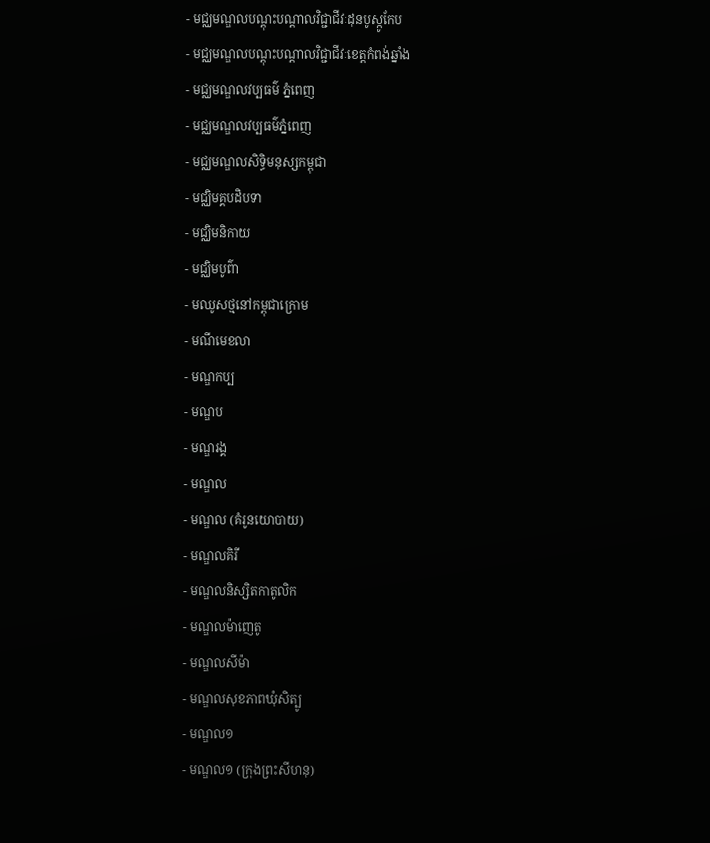- មជ្ឈមណ្ឌលបណ្ដុះបណ្ដាលវិជ្ជាជីវៈដុនបូស្កូកែប
- មជ្ឈមណ្ឌលបណ្តុះបណ្តាលវិជ្ជាជីវៈខេត្តកំពង់ឆ្នាំង
- មជ្ឈមណ្ឌលវប្បធម៌ ភ្នំពេញ
- មជ្ឈមណ្ឌលវប្បធម៌ភ្នំពេញ
- មជ្ឈមណ្ឌលសិទ្ធិមនុស្សកម្ពុជា
- មជ្ឈិមគ្គបដិបទា
- មជ្ឈិមនិកាយ
- មជ្ឈិមបូព៌ា
- មឈូសថ្មនៅកម្ពុជាក្រោម
- មណីមេខលា
- មណ្ឌកប្ប
- មណ្ឌប
- មណ្ឌរង្គ
- មណ្ឌល
- មណ្ឌល (គំរូនយោបាយ)
- មណ្ឌលគិរី
- មណ្ឌលនិស្សិតកាតូលិក
- មណ្ឌលម៉ាញេតូ
- មណ្ឌលសីម៉ា
- មណ្ឌលសុខភាពឃុំសិត្បូ
- មណ្ឌល១
- មណ្ឌល១ (ក្រុងព្រះសីហនុ)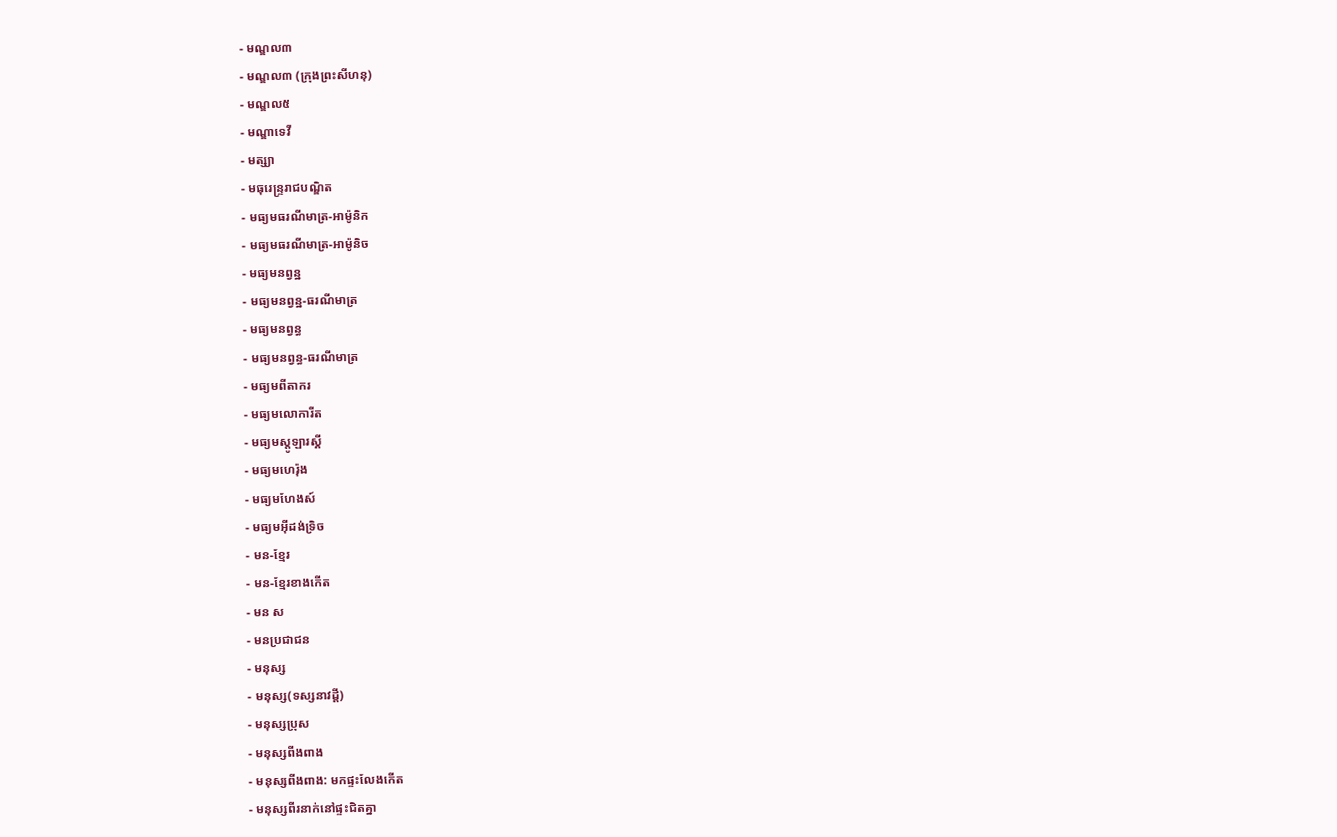- មណ្ឌល៣
- មណ្ឌល៣ (ក្រុងព្រះសីហនុ)
- មណ្ឌល៥
- មណ្ឌាទេវី
- មត្ស្យា
- មធុរេន្ទ្ររាជបណ្ឌិត
- មធ្យមធរណីមាត្រ-អាម៉ូនិក
- មធ្យមធរណីមាត្រ-អាម៉ូនិច
- មធ្យមនព្វន្ឋ
- មធ្យមនព្វន្ឋ-ធរណីមាត្រ
- មធ្យមនព្វន្ធ
- មធ្យមនព្វន្ធ-ធរណីមាត្រ
- មធ្យមពីតាករ
- មធ្យមលោការីត
- មធ្យមស្តូឡារស្គី
- មធ្យមហេរ៉ុង
- មធ្យមហែងស៍
- មធ្យមអ៊ីដង់ទ្រិច
- មន-ខ្មែរ
- មន-ខ្មែរខាងកើត
- មន ស
- មនប្រជាជន
- មនុស្ស
- មនុស្ស(ទស្សនាវដ្ដី)
- មនុស្សប្រុស
- មនុស្សពីងពាង
- មនុស្សពីងពាង: មកផ្ទះលែងកើត
- មនុស្សពីរនាក់នៅផ្ទះជិតគ្នា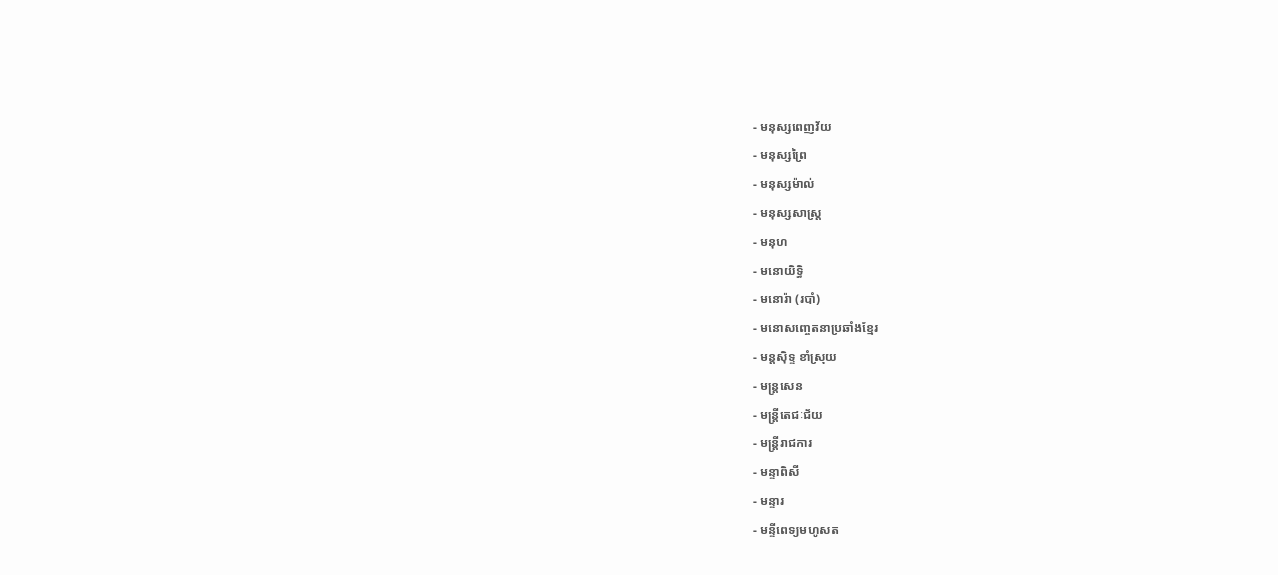- មនុស្សពេញវ័យ
- មនុស្សព្រៃ
- មនុស្សម៉ាល់
- មនុស្សសាស្រ្ត
- មនុហ
- មនោយិទ្ធិ
- មនោរ៉ា (របាំ)
- មនោសញ្ចេតនាប្រឆាំងខ្មែរ
- មន្តស៊ិទ្ទ ខាំស្រុយ
- មន្ត្រសេន
- មន្ត្រីតេជៈជ័យ
- មន្ត្រីរាជការ
- មន្ទាពិសី
- មន្ទារ
- មន្ទីពេទ្យមហូសត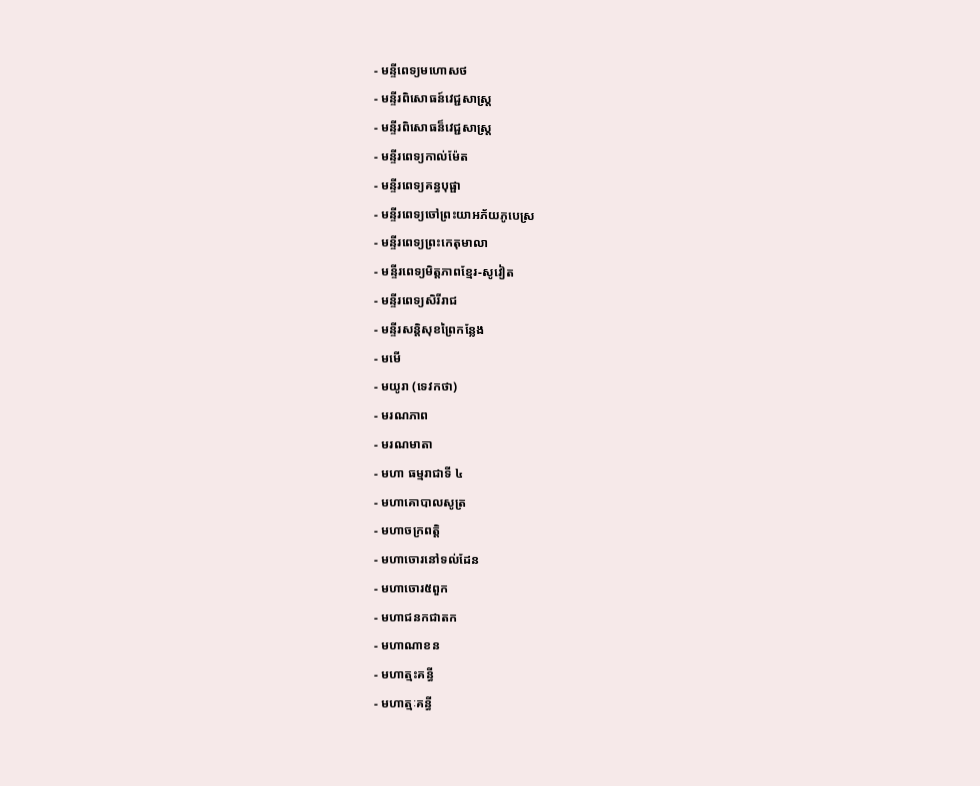- មន្ទីពេទ្យមហោសថ
- មន្ទីរពិសោធន៍វេជ្ជសាស្រ្ត
- មន្ទីរពិសោធន៏វេជ្ជសាស្រ្ត
- មន្ទីរពេទ្យកាល់ម៉ែត
- មន្ទីរពេទ្យគន្ធបុផ្ផា
- មន្ទីរពេទ្យចៅព្រះយាអភ័យភូបេស្រ
- មន្ទីរពេទ្យព្រះកេតុមាលា
- មន្ទីរពេទ្យមិត្តភាពខ្មែរ-សូវៀត
- មន្ទីរពេទ្យសិរីរាជ
- មន្ទីរសន្តិសុខព្រៃកន្លែង
- មមើ
- មយូរា (ទេវកថា)
- មរណភាព
- មរណមាតា
- មហា ធម្មរាជាទី ៤
- មហាគោបាលសូត្រ
- មហាចក្រពត្តិ
- មហាចោរនៅទល់ដែន
- មហាចោរ៥ពួក
- មហាជនកជាតក
- មហាណាខន
- មហាត្មះគន្ធី
- មហាត្មៈគន្ធី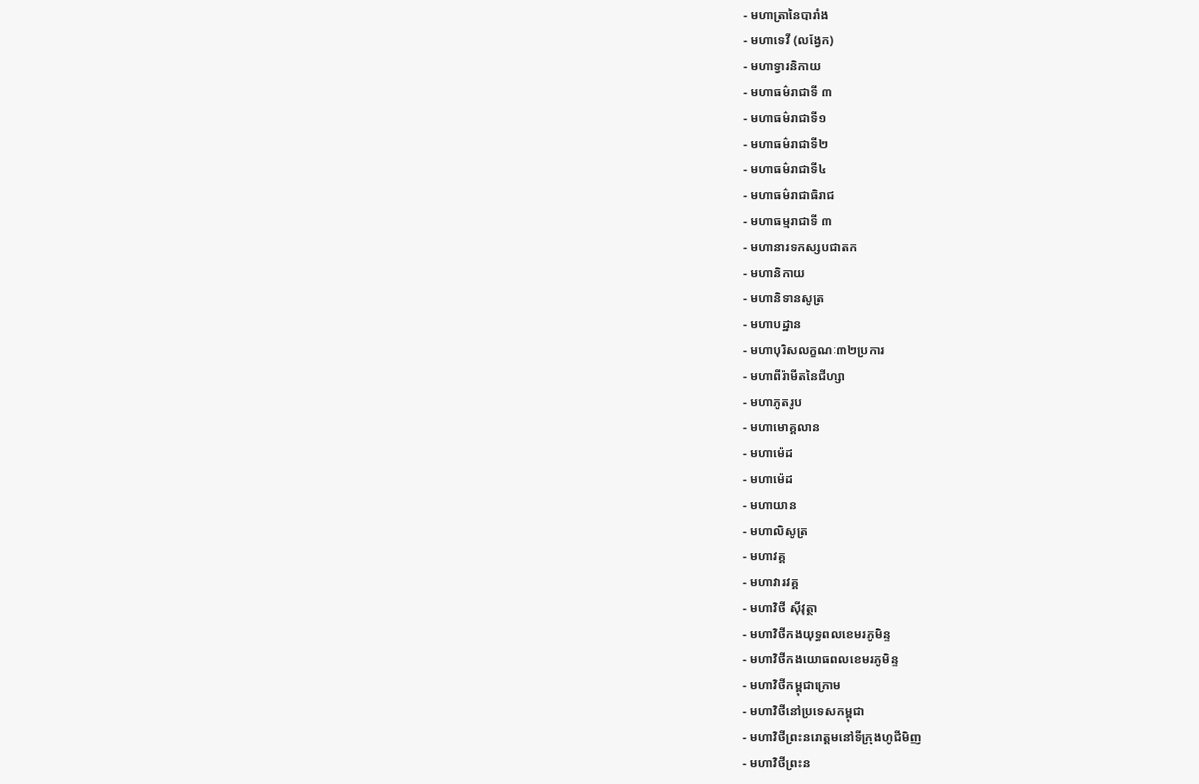- មហាត្រានៃបារាំង
- មហាទេវី (លង្វែក)
- មហាទ្វារនិកាយ
- មហាធម៌រាជាទី ៣
- មហាធម៌រាជាទី១
- មហាធម៌រាជាទី២
- មហាធម៌រាជាទី៤
- មហាធម៌រាជាធិរាជ
- មហាធម្មរាជាទី ៣
- មហានារទកស្សបជាតក
- មហានិកាយ
- មហានិទានសូត្រ
- មហាបដ្ឋាន
- មហាបុរិសលក្ខណៈ៣២ប្រការ
- មហាពីរ៉ាមីតនៃជីហ្សា
- មហាភូតរូប
- មហាមោគ្គលាន
- មហាម៉េដ
- មហាម៉េដ
- មហាយាន
- មហាលិសូត្រ
- មហាវគ្គ
- មហាវារវគ្គ
- មហាវិថី ស៊ីវុត្ថា
- មហាវិថីកងយុទ្ធពលខេមរភូមិន្ទ
- មហាវិថីកងយោធពលខេមរភូមិន្ទ
- មហាវិថីកម្ពុជាក្រោម
- មហាវិថីនៅប្រទេសកម្ពុជា
- មហាវិថីព្រះនរោត្ដមនៅទីក្រុងហូជីមិញ
- មហាវិថីព្រះន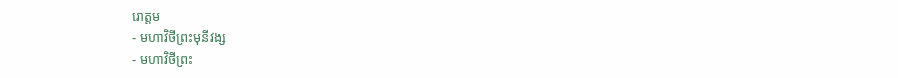រោត្តម
- មហាវិថីព្រះមុនីវង្ស
- មហាវិថីព្រះ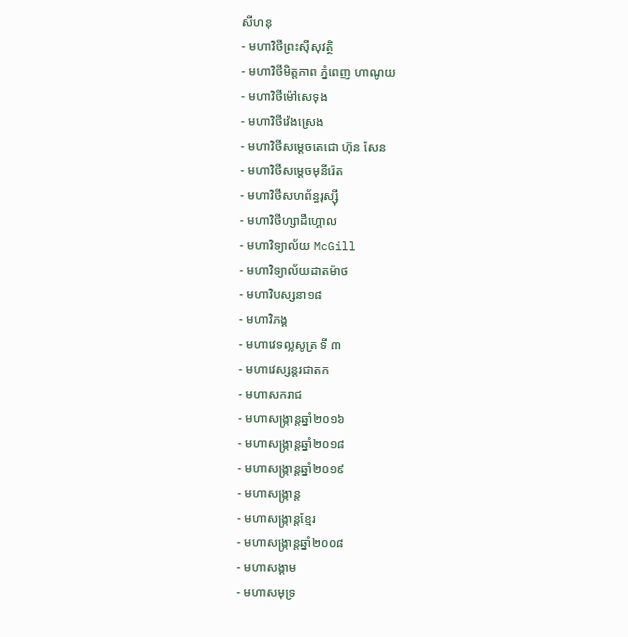សីហនុ
- មហាវិថីព្រះស៊ីសុវត្ថិ
- មហាវិថីមិត្តភាព ភ្នំពេញ ហាណូយ
- មហាវិថីម៉ៅសេទុង
- មហាវិថីវ៉េងស្រេង
- មហាវិថីសម្ដេចតេជោ ហ៊ុន សែន
- មហាវិថីសម្ដេចមុនីរ៉េត
- មហាវិថីសហព័ន្ធរុស្ស៊ី
- មហាវិថីហ្សាដឺហ្គោល
- មហាវិទ្យាល័យ McGill
- មហាវិទ្យាល័យដាតម៉ាថ
- មហាវិបស្សនា១៨
- មហាវិភង្គ
- មហាវេទល្លសូត្រ ទី ៣
- មហាវេស្សន្ដរជាតក
- មហាសករាជ
- មហាសង្ក្រាន្ដឆ្នាំ២០១៦
- មហាសង្ក្រាន្ដឆ្នាំ២០១៨
- មហាសង្ក្រាន្ដឆ្នាំ២០១៩
- មហាសង្ក្រាន្ត
- មហាសង្ក្រាន្តខ្មែរ
- មហាសង្ក្រាន្តឆ្នាំ២០០៨
- មហាសង្គាម
- មហាសមុទ្រ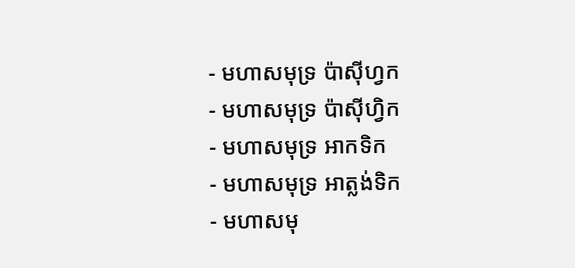- មហាសមុទ្រ ប៉ាស៊ីហ្វក
- មហាសមុទ្រ ប៉ាស៊ីហ្វិក
- មហាសមុទ្រ អាកទិក
- មហាសមុទ្រ អាត្លង់ទិក
- មហាសមុ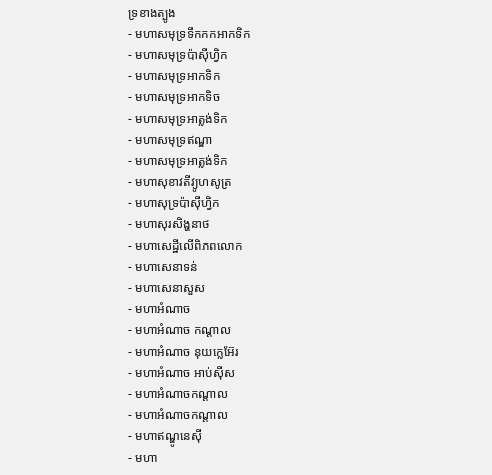ទ្រខាងត្បូង
- មហាសមុទ្រទឹកកកអាកទិក
- មហាសមុទ្រប៉ាស៊ីហ្វិក
- មហាសមុទ្រអាកទិក
- មហាសមុទ្រអាកទិច
- មហាសមុទ្រអាត្លង់ទិក
- មហាសមុទ្រឥណ្ឌា
- មហាសមុទ្រអាត្លង់ទិក
- មហាសុខាវតីវ្យូហសូត្រ
- មហាសុទ្រប៉ាស៊ីហ្វិក
- មហាសុរសិង្ហនាថ
- មហាសេដ្ឋីលើពិភពលោក
- មហាសេនាទន់
- មហាសេនាសួស
- មហាអំណាច
- មហាអំណាច កណ្ដាល
- មហាអំណាច នុយក្លេអ៊ែរ
- មហាអំណាច អាប់ស៊ីស
- មហាអំណាចកណ្ដាល
- មហាអំណាចកណ្តាល
- មហាឥណ្ឌូនេស៊ី
- មហា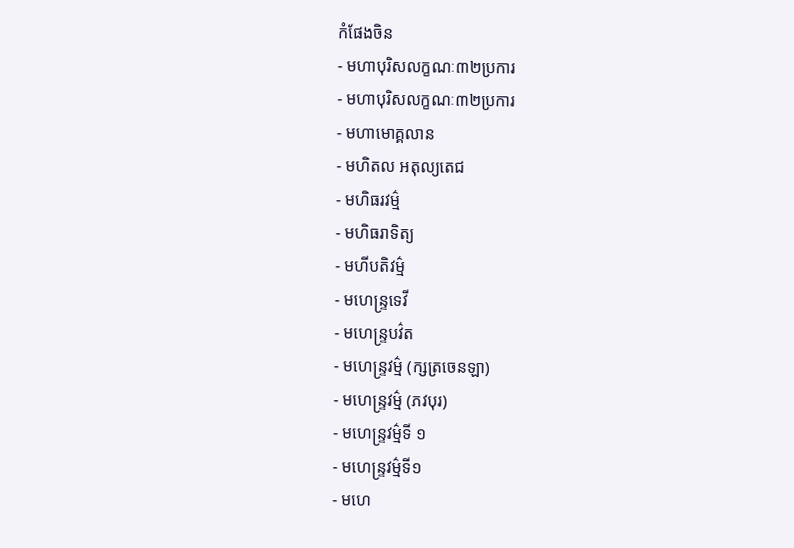កំផែងចិន
- មហាបុរិសលក្ខណៈ៣២ប្រការ
- មហាបុរិសលក្ខណៈ៣២ប្រការ
- មហាមោគ្គលាន
- មហិតល អតុល្យតេជ
- មហិធរវម៌្ម
- មហិធរាទិត្យ
- មហីបតិវម៌្ម
- មហេន្ទ្រទេវី
- មហេន្ទ្របវ៌ត
- មហេន្ទ្រវម៌្ម (ក្សត្រចេនឡា)
- មហេន្ទ្រវម៌្ម (ភវបុរ)
- មហេន្ទ្រវម៌្មទី ១
- មហេន្ទ្រវម៌្មទី១
- មហេ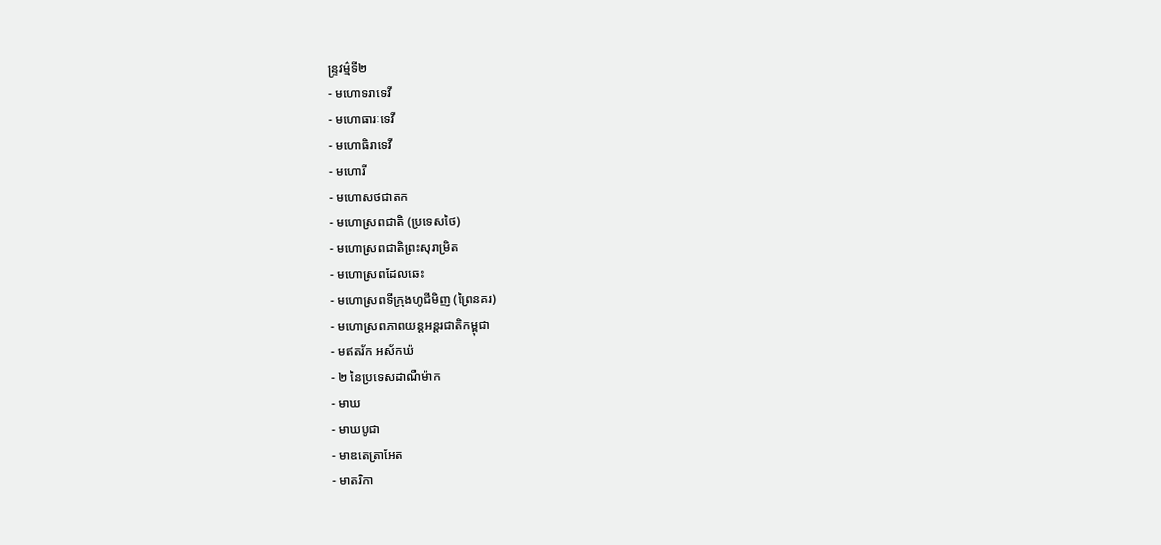ន្ទ្រវម៌្មទី២
- មហោទរាទេវី
- មហោធារៈទេវី
- មហោធិរាទេវី
- មហោរី
- មហោសថជាតក
- មហោស្រពជាតិ (ប្រទេសថៃ)
- មហោស្រពជាតិព្រះសុរាម្រិត
- មហោស្រពដែលឆេះ
- មហោស្រពទីក្រុងហូជីមិញ (ព្រៃនគរ)
- មហោស្រពភាពយន្តអន្តរជាតិកម្ពុជា
- មឥតរ័ក ឣស័កឃ៉
- ២ នៃប្រទេសដាណឺម៉ាក
- មាឃ
- មាឃបូជា
- មាឌតេត្រាអែត
- មាតរិកា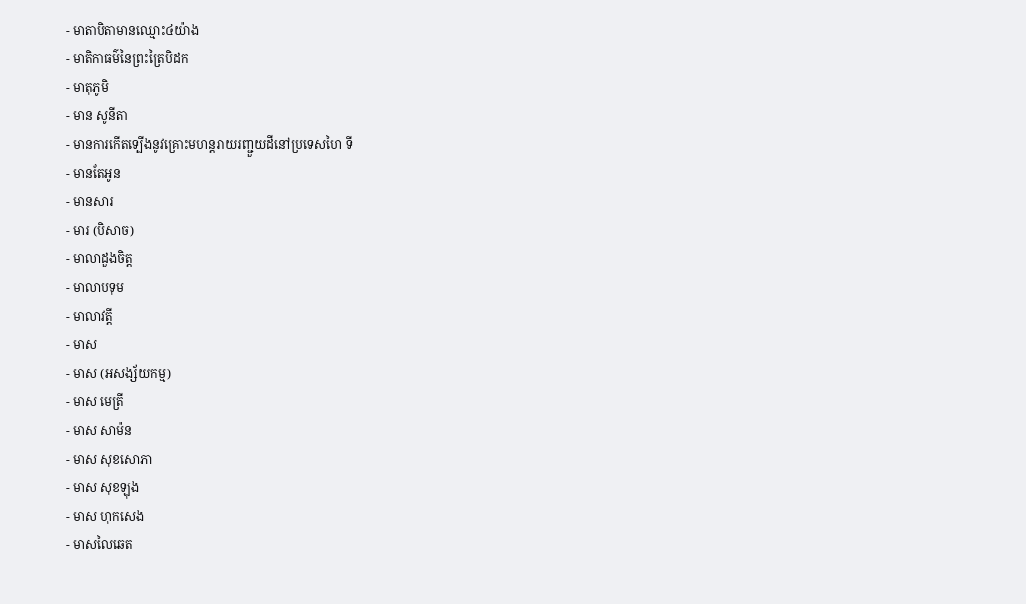- មាតាបិតាមានឈ្មោះ៤យ៉ាង
- មាតិកាធម៌នៃព្រះត្រៃបិដក
- មាតុភូមិ
- មាន សូនីតា
- មានការកើតទ្បើងនូវគ្រោះមហន្តរាយរញ្ជួយដីនៅប្រទេសហៃ ទី
- មានតែអូន
- មានសារ
- មារ (បិសាច)
- មាលាដួងចិត្ត
- មាលាបទុម
- មាលាវត្តី
- មាស
- មាស (អសង្ស័យកម្ម)
- មាស មេត្រី
- មាស សាម៉ន
- មាស សុខសោភា
- មាស សុខឡុង
- មាស ហុកសេង
- មាសលៃឆេត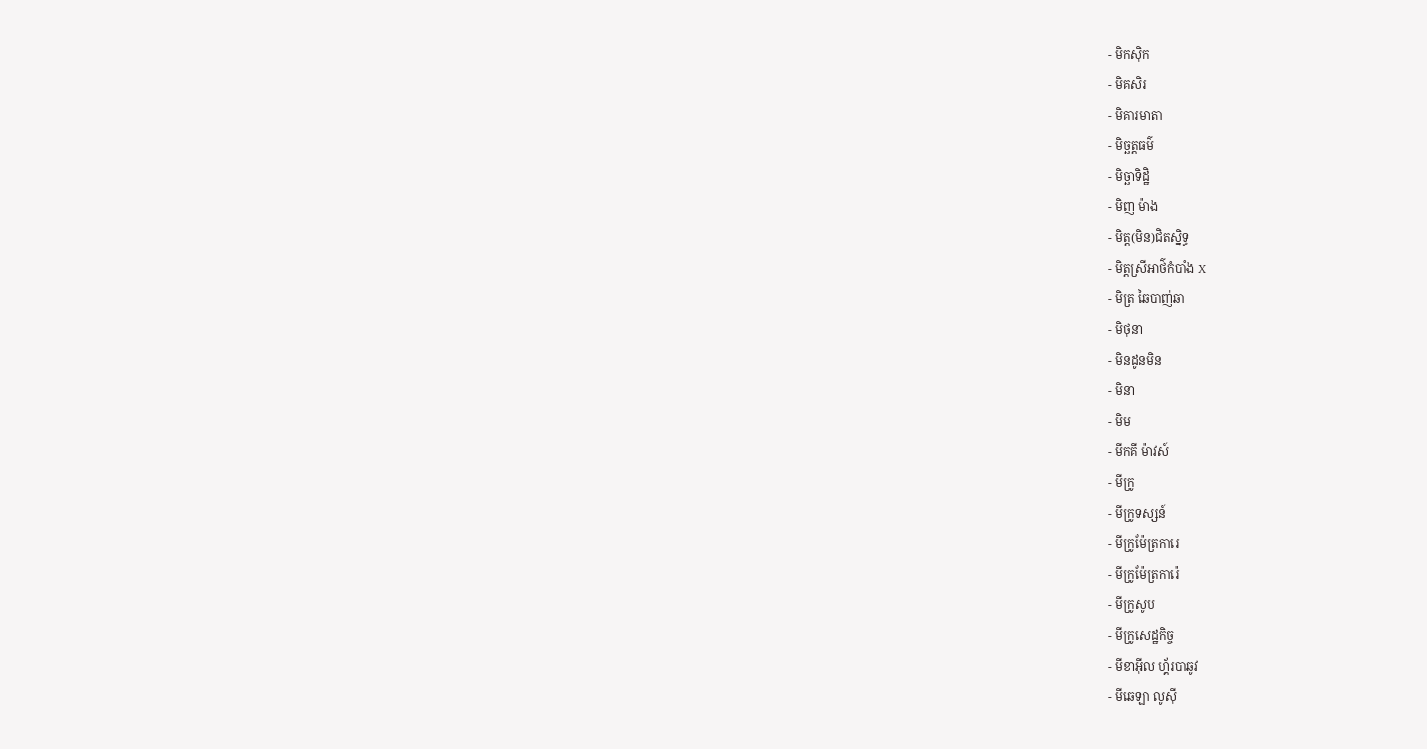- មិកស៊ិក
- មិគសិរ
- មិគារមាតា
- មិច្ឆត្តធម៌
- មិច្ឆាទិដ្ឋិ
- មិញ ម៉ាង
- មិត្ត(មិន)ជិតស្និទ្ធ
- មិត្តស្រីអាថ៌កំបាំង X
- មិត្រ ឆៃបាញ់ឆា
- មិថុនា
- មិនដូនមិន
- មិនា
- មិម
- មីកគី ម៉ាវស៍
- មីក្រូ
- មីក្រូទស្សន៍
- មីក្រូម៉ែត្រការេ
- មីក្រូម៉ែត្រការ៉េ
- មីក្រូសូប
- មីក្រូសេដ្ឋកិច្ច
- មីខាអ៊ីល ហ្គ័របាឆូវ
- មីឆេឡា លូស៊ី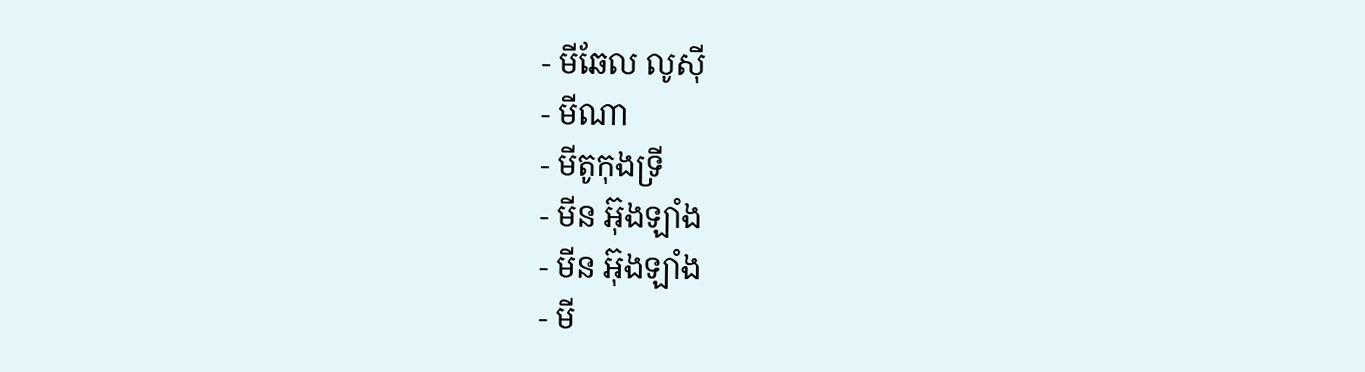- មីឆែល លូស៊ី
- មីណា
- មីតូកុងទ្រី
- មីន អ៊ុងឡាំង
- មីន អ៊ុងឡាំង
- មី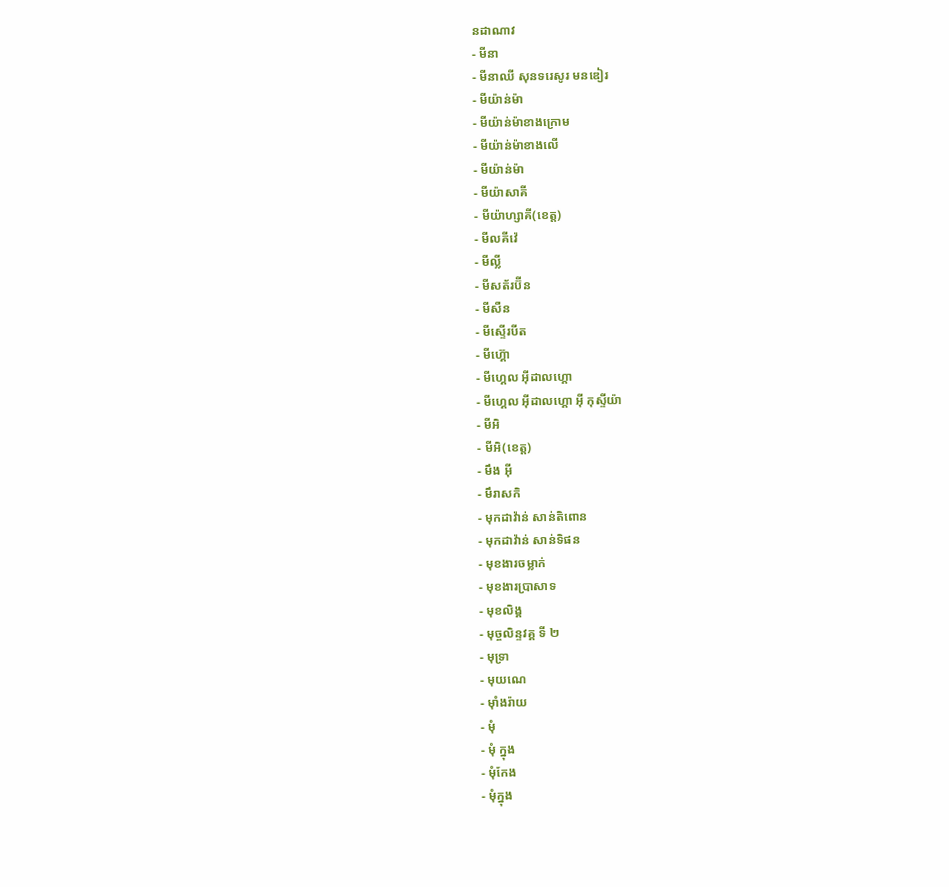នដាណាវ
- មីនា
- មីនាឈី សុនទរេសូរ មនឌៀរ
- មីយ៉ាន់ម៉ា
- មីយ៉ាន់ម៉ាខាងក្រោម
- មីយ៉ាន់ម៉ាខាងលើ
- មីយ៉ាន់ម៉ា
- មីយ៉ាសាគី
- មីយ៉ាហ្សាគី(ខេត្ត)
- មីលគីវ៉េ
- មីល្លី
- មីសត័រប៊ីន
- មីសឺន
- មីស្ទើរបីត
- មីហ៊្គោ
- មីហ្គេល អ៊ីដាលហ្គោ
- មីហ្គេល អ៊ីដាលហ្គោ អ៊ី កុស្ទីយ៉ា
- មីអិ
- មីអិ(ខេត្ត)
- មឹង អ៊ី
- មឹរាសកិ
- មុកដាវ៉ាន់ សាន់តិពោន
- មុកដាវ៉ាន់ សាន់ទិផន
- មុខងារចម្លាក់
- មុខងារប្រាសាទ
- មុខលិង្គ
- មុច្ចលិន្ទវគ្គ ទី ២
- មុទ្រា
- មុយណេ
- មុាំងរ៉ាយ
- មុំ
- មុំ ក្នុង
- មុំកែង
- មុំក្នុង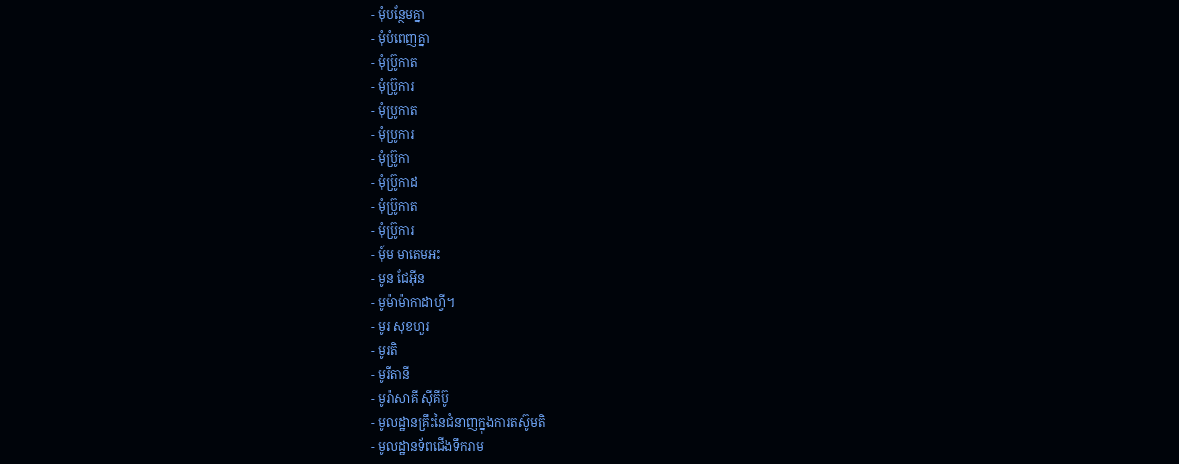- មុំបន្ថែមគ្នា
- មុំបំពេញគ្នា
- មុំប៊្រូកាត
- មុំប៊្រូការ
- មុំប្រូកាត
- មុំប្រូការ
- មុំប្រ៊ូកា
- មុំប្រ៊ូកាដ
- មុំប្រ៊ូកាត
- មុំប្រ៊ូការ
- មុ៍ម មាតេមឣះ
- មូន ជែអ៊ីន
- មូម៉ាម៉ាកាដាហ្វី។
- មូរ សុខហួរ
- មូរតិ
- មូរីតានី
- មូរ៉ាសាគី ស៊ីគីប៊ូ
- មូលដ្ឋានគ្រឹះនៃជំនាញក្នុងការតស៊ូមតិ
- មូលដ្ឋានទ័ពជើងទឹករាម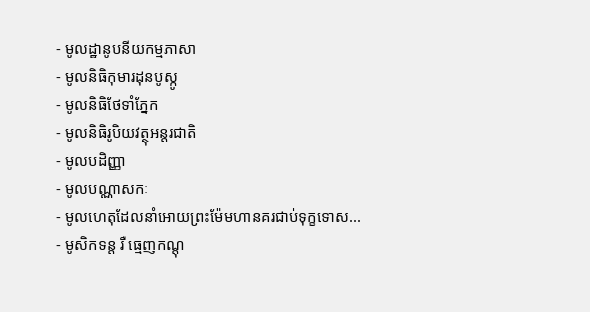- មូលដ្ឋានូបនីយកម្មភាសា
- មូលនិធិកុមារដុនបូស្កូ
- មូលនិធិថែទាំភ្នែក
- មូលនិធិរូបិយវត្ថុអន្តរជាតិ
- មូលបដិញ្ញា
- មូលបណ្ណាសកៈ
- មូលហេតុដែលនាំអោយព្រះម៉ែមហានគរជាប់ទុក្ខទោស...
- មូសិកទន្ត រឺ ធ្មេញកណ្ដុ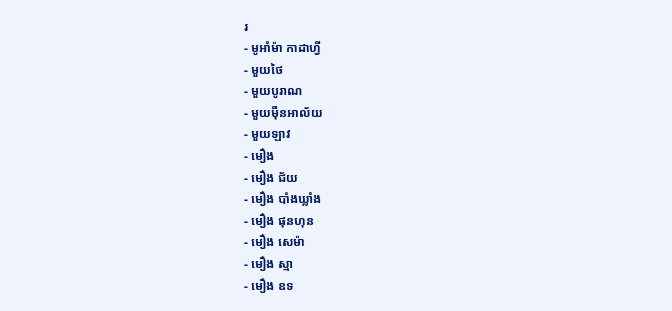រ
- មូអាំម៉ា កាដាហ្វី
- មួយថៃ
- មួយបូរាណ
- មួយម៉ឺនអាល័យ
- មួយឡាវ
- មឿង
- មឿង ជ័យ
- មឿង បាំងឃ្លាំង
- មឿង ផុនហុន
- មឿង សេម៉ា
- មឿង ស្មា
- មឿង ឧទ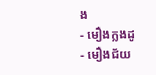ង
- មឿងក្លងដូ
- មឿងជ័យ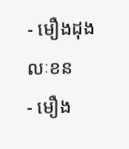- មឿងដុងលៈខន
- មឿង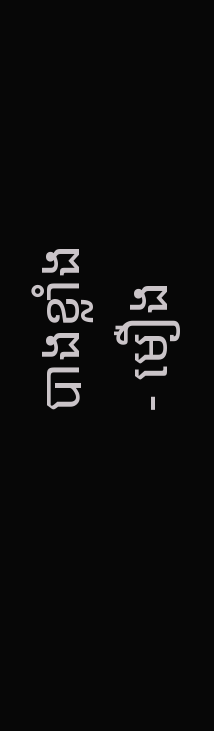បាងខ្លាំង
- មឿង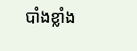បាំងខ្លាំង